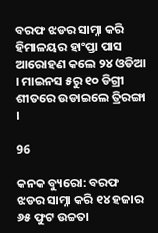ବରଫ ଝଡର ସାମ୍ନା କରି ହିମାଳୟର ହାଂପ୍ତା ପାସ ଆରୋହଣ କଲେ ୨୪ ଓଡିଆ । ମାଇନସ ୫ରୁ ୧୦ ଡିଗ୍ରୀ ଶୀତରେ ଉଡାଇଲେ ତ୍ରିରଙ୍ଗା ।

96

କନକ ବ୍ୟୁରୋ: ବରଫ ଝଡର ସାମ୍ନା କରି ୧୪ ହଜାର ୬୫ ଫୁଟ ଉଚ୍ଚତା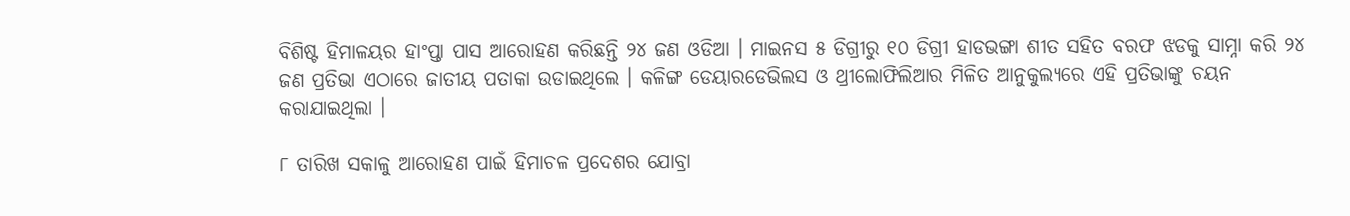ବିଶିଷ୍ଟ ହିମାଳୟର ହାଂପ୍ତା ପାସ ଆରୋହଣ କରିଛନ୍ତି ୨୪ ଜଣ ଓଡିଆ । ମାଇନସ ୫ ଡିଗ୍ରୀରୁ ୧୦ ଡିଗ୍ରୀ ହାଡଭଙ୍ଗା ଶୀତ ସହିତ ବରଫ ଝଡକୁ ସାମ୍ନା କରି ୨୪ ଜଣ ପ୍ରତିଭା ଏଠାରେ ଜାତୀୟ ପତାକା ଉଡାଇଥିଲେ । କଳିଙ୍ଗ ଡେୟାରଡେଭିଲସ ଓ ଥ୍ରୀଲୋଫିଲିଆର ମିଳିତ ଆନୁକୁଲ୍ୟରେ ଏହି ପ୍ରତିଭାଙ୍କୁ ଚୟନ କରାଯାଇଥିଲା ।

୮ ତାରିଖ ସକାଳୁ ଆରୋହଣ ପାଇଁ ହିମାଚଳ ପ୍ରଦେଶର ଯୋବ୍ରା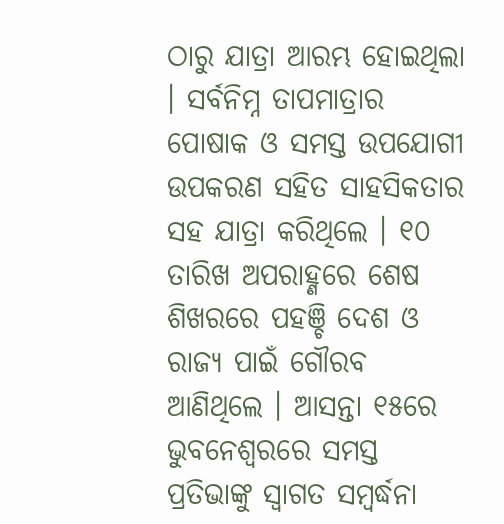ଠାରୁ ଯାତ୍ରା ଆରମ୍ଭ ହୋଇଥିଲା । ସର୍ବନିମ୍ନ ତାପମାତ୍ରାର ପୋଷାକ ଓ ସମସ୍ତ ଉପଯୋଗୀ ଉପକରଣ ସହିତ ସାହସିକତାର ସହ ଯାତ୍ରା କରିଥିଲେ । ୧୦ ତାରିଖ ଅପରାହ୍ଣରେ ଶେଷ ଶିଖରରେ ପହଞ୍ଚି ଦେଶ ଓ ରାଜ୍ୟ ପାଇଁ ଗୌରବ ଆଣିଥିଲେ । ଆସନ୍ତା ୧୫ରେ ଭୁବନେଶ୍ୱରରେ ସମସ୍ତ ପ୍ରତିଭାଙ୍କୁ ସ୍ୱାଗତ ସମ୍ବର୍ଦ୍ଧନା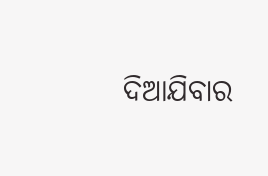ଦିଆଯିବାର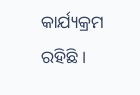କାର୍ଯ୍ୟକ୍ରମ ରହିଛି ।